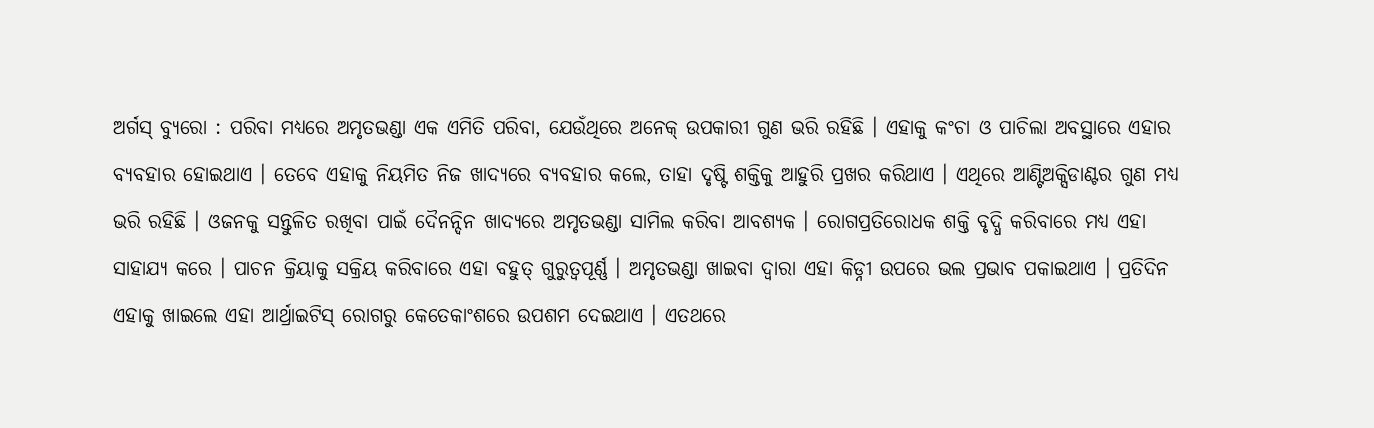ଅର୍ଗସ୍ ବ୍ୟୁରୋ : ପରିବା ମଧ୍ୟରେ ଅମୃତଭଣ୍ଡା ଏକ ଏମିତି ପରିବା, ଯେଉଁଥିରେ ଅନେକ୍ ଉପକାରୀ ଗୁଣ ଭରି ରହିଛି । ଏହାକୁ କଂଚା ଓ ପାଚିଲା ଅବସ୍ଥାରେ ଏହାର ବ୍ୟବହାର ହୋଇଥାଏ । ତେବେ ଏହାକୁ ନିୟମିତ ନିଜ ଖାଦ୍ୟରେ ବ୍ୟବହାର କଲେ, ତାହା ଦୃଷ୍ଟି ଶକ୍ତିକୁ ଆହୁରି ପ୍ରଖର କରିଥାଏ । ଏଥିରେ ଆଣ୍ଟିଅକ୍ସିଡାଣ୍ଟର ଗୁଣ ମଧ୍ୟ ଭରି ରହିଛି । ଓଜନକୁ ସନ୍ତୁଳିତ ରଖିବା ପାଇଁ ଦୈନନ୍ଦିନ ଖାଦ୍ୟରେ ଅମୃତଭଣ୍ଡା ସାମିଲ କରିବା ଆବଶ୍ୟକ । ରୋଗପ୍ରତିରୋଧକ ଶକ୍ତି ବୃଦ୍ଧି କରିବାରେ ମଧ୍ୟ ଏହା ସାହାଯ୍ୟ କରେ । ପାଚନ କ୍ରିୟାକୁ ସକ୍ରିୟ କରିବାରେ ଏହା ବହୁତ୍ ଗୁରୁତ୍ୱପୂର୍ଣ୍ଣ । ଅମୃତଭଣ୍ଡା ଖାଇବା ଦ୍ୱାରା ଏହା କିଡ୍ନୀ ଉପରେ ଭଲ ପ୍ରଭାବ ପକାଇଥାଏ । ପ୍ରତିଦିନ ଏହାକୁ ଖାଇଲେ ଏହା ଆର୍ଥ୍ରାଇଟିସ୍ ରୋଗରୁ କେତେକାଂଶରେ ଉପଶମ ଦେଇଥାଏ । ଏତଥରେ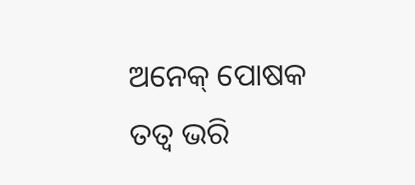ଅନେକ୍ ପୋଷକ ତତ୍ୱ ଭରି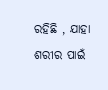ରହିଛି , ଯାହା ଶରୀର ପାଇଁ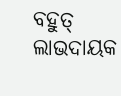ବହୁତ୍ ଲାଭଦାୟକ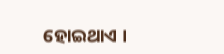ହୋଇଥାଏ ।